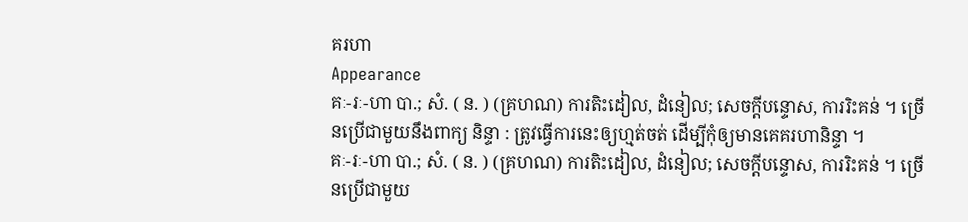គរហា
Appearance
គៈ-រៈ-ហា បា.; សំ. ( ន. ) (គ្រហណ) ការតិះដៀល, ដំនៀល; សេចក្ដីបន្ទោស, ការរិះគន់ ។ ច្រើនប្រើជាមួយនឹងពាក្យ និន្ទា : ត្រូវធ្វើការនេះឲ្យហ្មត់ចត់ ដើម្បីកុំឲ្យមានគេគរហានិន្ទា ។
គៈ-រៈ-ហា បា.; សំ. ( ន. ) (គ្រហណ) ការតិះដៀល, ដំនៀល; សេចក្ដីបន្ទោស, ការរិះគន់ ។ ច្រើនប្រើជាមួយ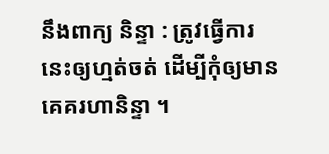នឹងពាក្យ និន្ទា : ត្រូវធ្វើការនេះឲ្យហ្មត់ចត់ ដើម្បីកុំឲ្យមានគេគរហានិន្ទា ។